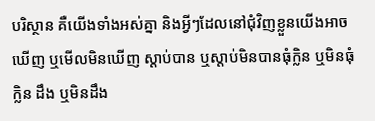បរិស្ថាន គឺយើងទាំងអស់គ្នា និងអ្វីៗដែលនៅជុំវិញខ្លួនយើងអាចឃើញ ឬមើលមិនឃើញ ស្តាប់បាន ឬស្តាប់មិនបានធុំក្លិន ឬមិនធុំក្លិន ដឹង ឬមិនដឹង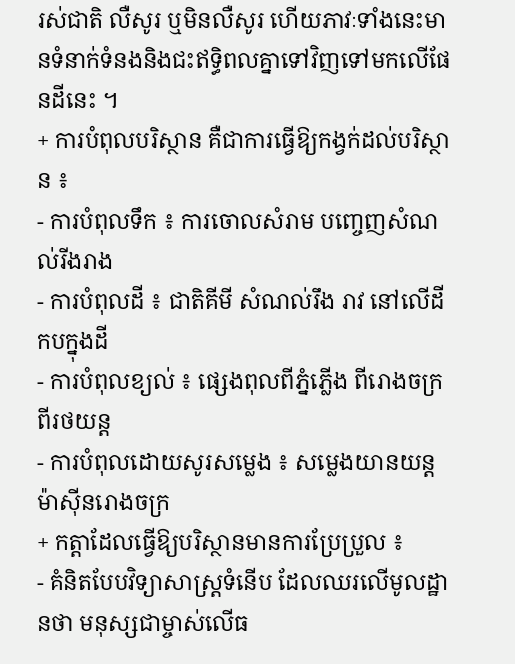រស់ជាតិ លឺសូរ ឬមិនលឺសូរ ហើយភាវៈទាំងនេះមានទំនាក់ទំនងនិងជះឥទ្ធិពលគ្នាទៅវិញទៅមកលើផែនដីនេះ ។
+ ការបំពុលបរិស្ថាន គឺជាការធ្វើឱ្យកង្វក់ដល់បរិស្ថាន ៖
- ការបំពុលទឹក ៖ ការចោលសំរាម បញ្ចេញសំណល់រីងរាង
- ការបំពុលដី ៖ ជាតិគីមី សំណល់រឹង រាវ នៅលើដីកបក្នុងដី
- ការបំពុលខ្យល់ ៖ ផ្សេងពុលពីភ្នំភ្លើង ពីរោងចក្រពីរថយន្ត
- ការបំពុលដោយសូរសម្លេង ៖ សម្លេងយានយន្តម៉ាស៊ីនរោងចក្រ
+ កត្តាដែលធ្វើឱ្យបរិស្ថានមានការប្រែប្រួល ៖
- គំនិតបែបវិទ្យាសាស្រ្តទំនើប ដែលឈរលើមូលដ្ឋានថា មនុស្សជាម្ចាស់លើធ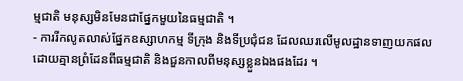ម្មជាតិ មនុស្សមិនមែនជាផ្នែកមួយនៃធម្មជាតិ ។
- ការរីកលូតលាស់ផ្នែកឧស្សាហកម្ម ទីក្រុង និងទីប្រជុំជន ដែលឈរលើមូលដ្ឋានទាញយកផលដោយគ្មានព្រំដែនពីធម្មជាតិ និងជួនកាលពីមនុស្សខ្លួនឯងផងដែរ ។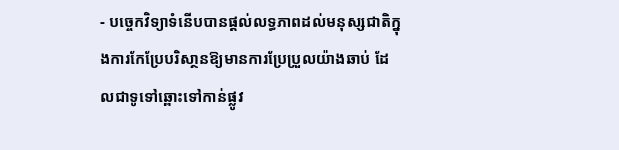- បច្ចេកវិទ្យាទំនើបបានផ្តល់លទ្ធភាពដល់មនុស្សជាតិក្នុងការកែប្រែបរិសា្ថនឱ្យមានការប្រែប្រួលយ៉ាងឆាប់ ដែលជាទូទៅឆ្ពោះទៅកាន់ផ្លូវ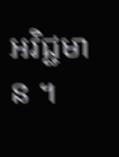អវិជ្ជមាន ។